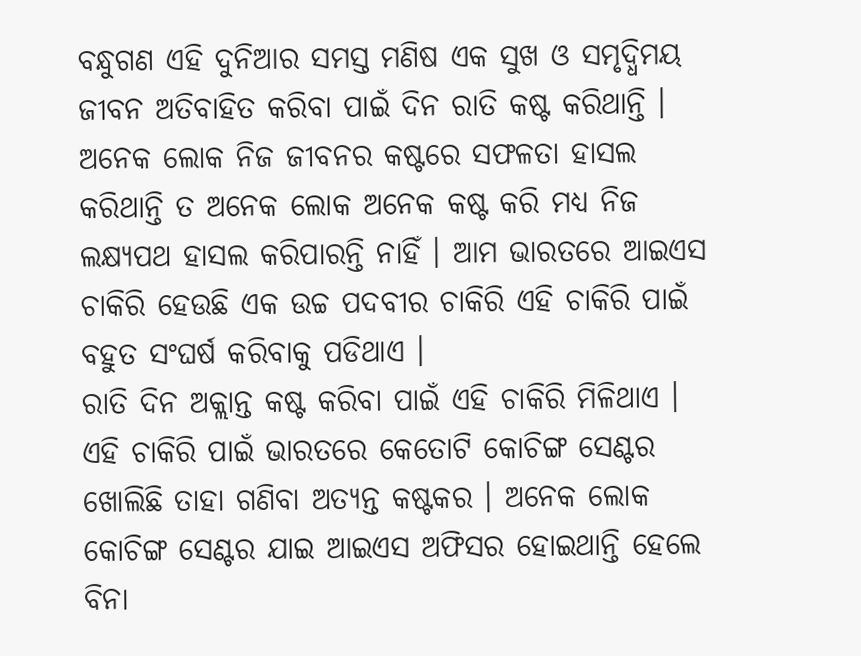ବନ୍ଧୁଗଣ ଏହି ଦୁନିଆର ସମସ୍ତ ମଣିଷ ଏକ ସୁଖ ଓ ସମୃଦ୍ଧିମୟ ଜୀବନ ଅତିବାହିତ କରିବା ପାଇଁ ଦିନ ରାତି କଷ୍ଟ କରିଥାନ୍ତି । ଅନେକ ଲୋକ ନିଜ ଜୀବନର କଷ୍ଟରେ ସଫଳତା ହାସଲ କରିଥାନ୍ତି ତ ଅନେକ ଲୋକ ଅନେକ କଷ୍ଟ କରି ମଧ୍ୟ ନିଜ ଲକ୍ଷ୍ୟପଥ ହାସଲ କରିପାରନ୍ତି ନାହିଁ । ଆମ ଭାରତରେ ଆଇଏସ ଚାକିରି ହେଉଛି ଏକ ଉଚ୍ଚ ପଦବୀର ଚାକିରି ଏହି ଚାକିରି ପାଇଁ ବହୁତ ସଂଘର୍ଷ କରିବାକୁ ପଡିଥାଏ ।
ରାତି ଦିନ ଅକ୍ଲାନ୍ତ କଷ୍ଟ କରିବା ପାଇଁ ଏହି ଚାକିରି ମିଳିଥାଏ । ଏହି ଚାକିରି ପାଇଁ ଭାରତରେ କେତୋଟି କୋଚିଙ୍ଗ ସେଣ୍ଟର ଖୋଲିଛି ତାହା ଗଣିବା ଅତ୍ୟନ୍ତ କଷ୍ଟକର । ଅନେକ ଲୋକ କୋଚିଙ୍ଗ ସେଣ୍ଟର ଯାଇ ଆଇଏସ ଅଫିସର ହୋଇଥାନ୍ତି ହେଲେ ବିନା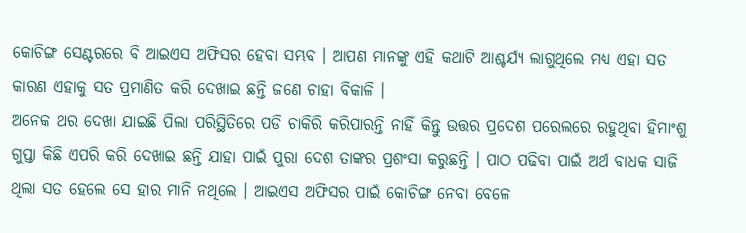କୋଚିଙ୍ଗ ସେଣ୍ଟରରେ ବି ଆଇଏସ ଅଫିସର ହେବା ସମ୍ଭବ । ଆପଣ ମାନଙ୍କୁ ଏହି କଥାଟି ଆଶ୍ଚର୍ଯ୍ୟ ଲାଗୁଥିଲେ ମଧ୍ୟ ଏହା ସତ କାରଣ ଏହାକୁ ସତ ପ୍ରମାଣିତ କରି ଦେଖାଇ ଛନ୍ତି ଜଣେ ଚାହା ବିକାଳି ।
ଅନେକ ଥର ଦେଖା ଯାଇଛି ପିଲା ପରିସ୍ଥିତିରେ ପଡି ଚାକିରି କରିପାରନ୍ତି ନାହିଁ କିନ୍ତୁ ଉତ୍ତର ପ୍ରଦେଶ ପରେଲରେ ରହୁଥିବା ହିମାଂଶୁ ଗୁପ୍ତା କିଛି ଏପରି କରି ଦେଖାଇ ଛନ୍ତି ଯାହା ପାଇଁ ପୁରା ଦେଶ ତାଙ୍କର ପ୍ରଶଂସା କରୁଛନ୍ତି । ପାଠ ପଢିବା ପାଇଁ ଅର୍ଥ ବାଧକ ସାଜି ଥିଲା ସତ ହେଲେ ସେ ହାର ମାନି ନଥିଲେ । ଆଇଏସ ଅଫିସର ପାଇଁ କୋଚିଙ୍ଗ ନେବା ବେଳେ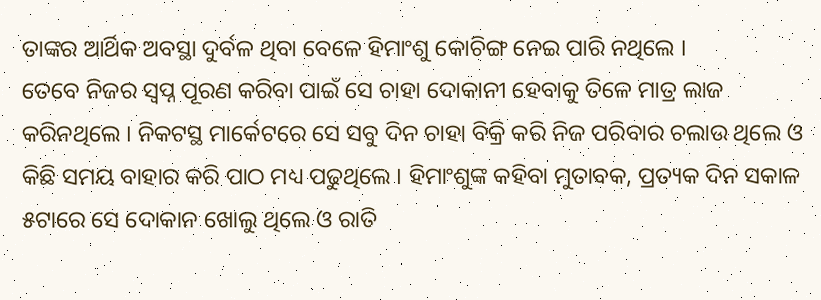ତାଙ୍କର ଆର୍ଥିକ ଅବସ୍ଥା ଦୁର୍ବଳ ଥିବା ବେଳେ ହିମାଂଶୁ କୋଚିଙ୍ଗ ନେଇ ପାରି ନଥିଲେ ।
ତେବେ ନିଜର ସ୍ଵପ୍ନ ପୂରଣ କରିବା ପାଇଁ ସେ ଚାହା ଦୋକାନୀ ହେବାକୁ ତିଳେ ମାତ୍ର ଲାଜ କରିନଥିଲେ । ନିକଟସ୍ଥ ମାର୍କେଟରେ ସେ ସବୁ ଦିନ ଚାହା ବିକ୍ରି କରି ନିଜ ପରିବାର ଚଲାଉ ଥିଲେ ଓ କିଛି ସମୟ ବାହାର କରି ପାଠ ମଧ୍ୟ ପଢୁଥିଲେ । ହିମାଂଶୁଙ୍କ କହିବା ମୁତାବକ, ପ୍ରତ୍ୟକ ଦିନ ସକାଳ ୫ଟାରେ ସେ ଦୋକାନ ଖୋଲୁ ଥିଲେ ଓ ରାତି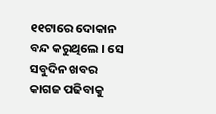୧୧ଟାରେ ଦୋକାନ ବନ୍ଦ କରୁଥିଲେ । ସେ ସବୁଦିନ ଖବର କାଗଜ ପଢିବାକୁ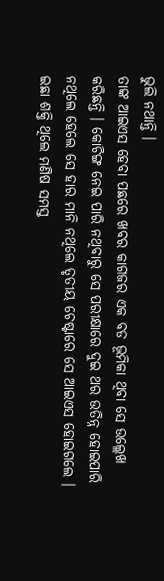ଭୁଲି ନଥାନ୍ତି ।
ତାଙ୍କ ଆଇଏସ ହେବା ପଛରେ ଖବର କାଗଜର ଏକ ବଡ ଭୂମିକା ଥିବା ସେ ଉଲ୍ଲେଖ କରିଛନ୍ତି । କୋଚିଙ୍ଗ ନେଇ ପାରି ନଥିବାରୁ ସେ ପରୀକ୍ଷାରେ ଦୁଇ ଥର ଉତିନ୍ନ ହୋଇପାରି ନଥିଲେ ହେଲେ ସେ ହାର ମାନି ନଥିଲେ ତୃତୀୟ ଚେଷ୍ଟାରେ ସେ ଆଇଏସ ହୋଇଗଲେ । ଇଛା ଶକ୍ତି ଥିଲେ ମଣିଷ ସମସ୍ତ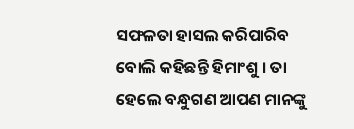ସଫଳତା ହାସଲ କରିପାରିବ ବୋଲି କହିଛନ୍ତି ହିମାଂଶୁ । ତା ହେଲେ ବନ୍ଧୁଗଣ ଆପଣ ମାନଙ୍କୁ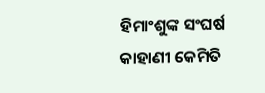ହିମାଂଶୁଙ୍କ ସଂଘର୍ଷ କାହାଣୀ କେମିତି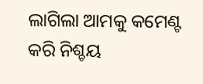ଲାଗିଲା ଆମକୁ କମେଣ୍ଟ କରି ନିଶ୍ଚୟ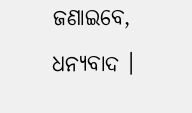ଜଣାଇବେ, ଧନ୍ୟବାଦ ।